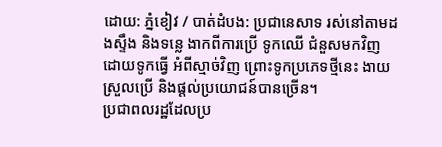ដោយ: ភ្នំខៀវ / បាត់ដំបង: ប្រជានេសាទ រស់នៅតាមដងស្ទឹង និងទន្លេ ងាកពីការប្រើ ទូកឈើ ជំនួសមកវិញ ដោយទូកធ្វើ អំពីស្មាច់វិញ ព្រោះទូកប្រភេទថ្មីនេះ ងាយស្រួលប្រើ និងផ្តល់ប្រយោជន៍បានច្រើន។
ប្រជាពលរដ្ឋដែលប្រ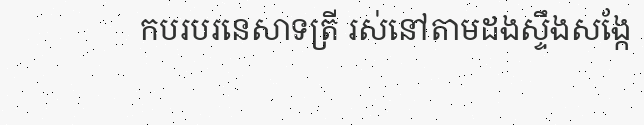កបរបរនេសាទត្រី រស់នៅតាមដងស្ទឹងសង្កែ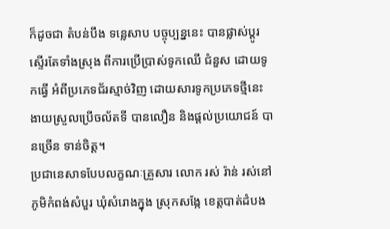ក៏ដូចជា តំបន់បឹង ទន្លេសាប បច្ចុប្បន្ននេះ បានផ្លាស់ប្តូរ ស្ទើរតែទាំងស្រុង ពីការប្រើប្រាស់ទូកឈើ ជំនួស ដោយទូកធ្វើ អំពីប្រភេទជ័រស្មាច់វិញ ដោយសារទូកប្រភេទថ្មីនេះ ងាយស្រួលប្រើចល័តទី បានលឿន និងផ្តល់ប្រយោជន៍ បានច្រើន ទាន់ចិត្ត។
ប្រជានេសាទបែបលក្ខណៈគ្រួសារ លោក រស់ រ៉ាន់ រស់នៅភូមិកំពង់សំបួរ ឃុំសំរោងក្នុង ស្រុកសង្កែ ខេត្តបាត់ដំបង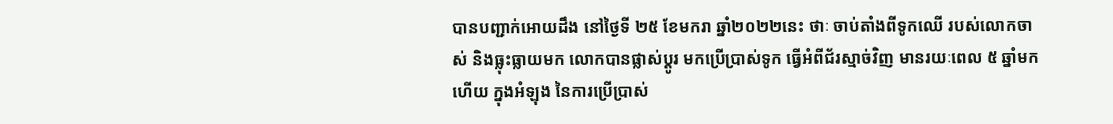បានបញ្ជាក់អោយដឹង នៅថ្ងៃទី ២៥ ខែមករា ឆ្នាំ២០២២នេះ ថាៈ ចាប់តាំងពីទូកឈើ របស់លោកចាស់ និងធ្លុះធ្លាយមក លោកបានផ្លាស់ប្តូរ មកប្រើប្រាស់ទូក ធ្វើអំពីជ័រស្មាច់វិញ មានរយៈពេល ៥ ឆ្នាំមកហើយ ក្នុងអំឡុង នៃការប្រើប្រាស់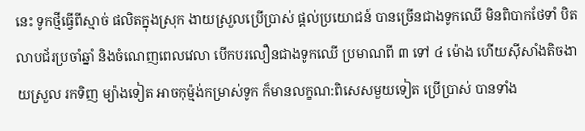នេះ ទូកថ្មីធ្វើពីស្មាច់ ផលិតក្នុងស្រុក ងាយស្រួលប្រើប្រាស់ ផ្តល់ប្រយោជន៍ បានច្រើនជាងទូកឈើ មិនពិបាកថែទាំ បិតលាបជ័រប្រចាំឆ្នាំ និងចំណេញពេលវេលា បើកបរលឿនជាងទូកឈើ ប្រមាណពី ៣ ទៅ ៤ ម៉ោង ហើយស៊ីសាំងតិចងាយស្រួល រកទិញ ម្យ៉ាងទៀត អាចកុម្ម៉ង់កម្រាស់ទូក ក៏មានលក្ខណ:ពិសេសមួយទៀត ប្រើប្រាស់ បានទាំង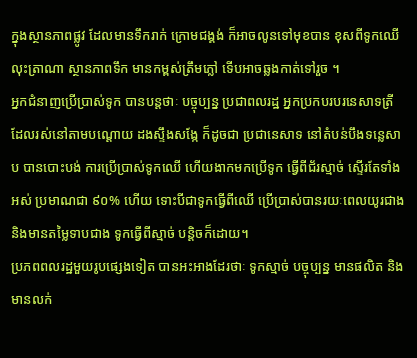ក្នុងស្ថានភាពផ្លូវ ដែលមានទឹករាក់ ក្រោមជង្គង់ ក៏អាចលូនទៅមុខបាន ខុសពីទូកឈើ លុះត្រាណា ស្ថានភាពទឹក មានកម្ពស់ត្រឹមភ្លៅ ទើបអាចឆ្លងកាត់ទៅរួច ។
អ្នកជំនាញប្រើប្រាស់ទូក បានបន្តថាៈ បច្ចុប្បន្ន ប្រជាពលរដ្ឋ អ្នកប្រកបរបរនេសាទត្រី ដែលរស់នៅតាមបណ្តោយ ដងស្ទឹងសង្កែ ក៏ដូចជា ប្រជានេសាទ នៅតំបន់បឹងទន្លេសាប បានបោះបង់ ការប្រើប្រាស់ទូកឈើ ហើយងាកមកប្រើទូក ធ្វើពីជ័រស្មាច់ ស្ទើរតែទាំងអស់ ប្រមាណជា ៩០% ហើយ ទោះបីជាទូកធ្វើពីឈើ ប្រើប្រាស់បានរយៈពេលយូរជាង និងមានតម្លៃទាបជាង ទូកធ្វើពីស្មាច់ បន្តិចក៏ដោយ។
ប្រភពពលរដ្ឋមួយរូបផ្សេងទៀត បានអះអាងដែរថាៈ ទូកស្មាច់ បច្ចុប្បន្ន មានផលិត និង មានលក់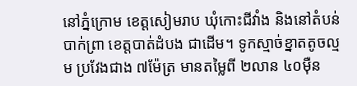នៅភ្នំក្រោម ខេត្តសៀមរាប ឃុំកោះជីវាំង និងនៅតំបន់បាក់ព្រា ខេត្តបាត់ដំបង ជាដើម។ ទូកស្មាច់ខ្នាតតូចល្មម ប្រវែងជាង ៧ម៉ែត្រ មានតម្លៃពី ២លាន ៤០ម៉ឺន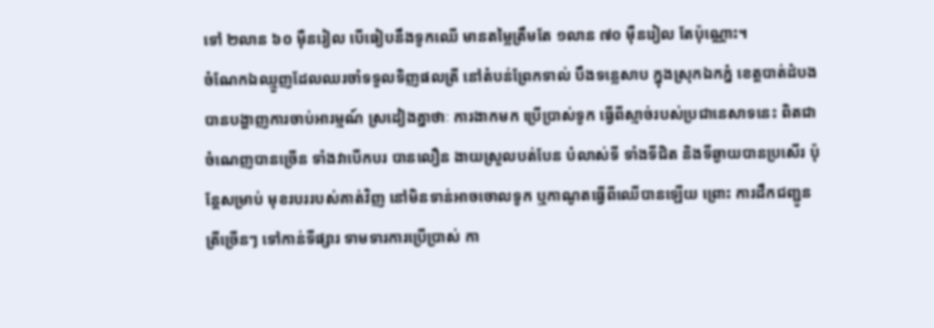ទៅ ២លាន ៦០ ម៉ឺនរៀល បើធៀបនឹងទូកឈើ មានតម្លៃត្រឹមតែ ១លាន ៧០ ម៉ឺនរៀល តែប៉ុណ្ណោះ។
ចំណែកឯឈ្មួញដែលឈរចាំទទួលទិញផលត្រី នៅតំបន់ព្រែកទាល់ បឹងទន្លេសាប ក្នុងស្រុកឯកភ្នំ ខេត្តបាត់ដំបង បានបង្ហាញការចាប់អារម្មណ៍ ស្រដៀងគ្នាថាៈ ការងាកមក ប្រើប្រាស់ទូក ធ្វើពីស្មាច់របស់ប្រជានេសាទនេះ ពិតជាចំណេញបានច្រើន ទាំងវាបើកបរ បានលឿន ងាយស្រួលបត់បែន បំលាស់ទី ទាំងទីជិត និងទីឆ្ងាយបានប្រសើរ ប៉ុន្តែសម្រាប់ មុខរបររបស់គាត់វិញ នៅមិនទាន់អាចចោលទូក ឬកាណូតធ្វើពីឈើបានឡើយ ព្រោះ ការដឹកជញ្ជូនត្រីច្រើនៗ ទៅកាន់ទីផ្សារ ទាមទារការប្រើប្រាស់ កា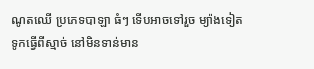ណូតឈើ ប្រភេទបាឡា ធំៗ ទើបអាចទៅរួច ម្យ៉ាងទៀត ទូកធ្វើពីស្មាច់ នៅមិនទាន់មាន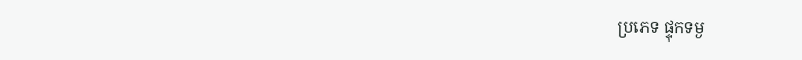ប្រភេទ ផ្ទុកទម្ង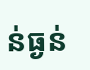ន់ធ្ងន់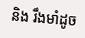និង រឹងមាំដូច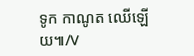ទូក កាណូត ឈើឡើយ៕/V